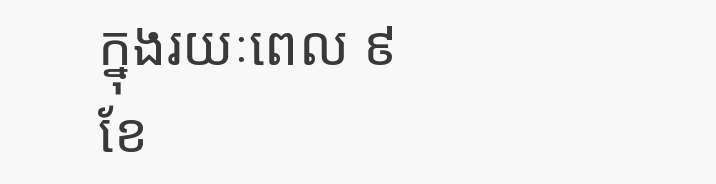ក្នុងរយៈពេល ៩ខែ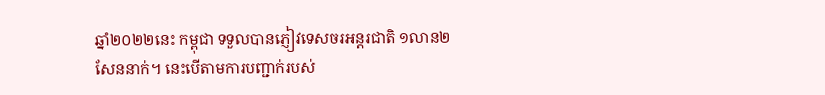ឆ្នាំ២០២២នេះ កម្ពុជា ទទួលបានភ្ញៀវទេសចរអន្តរជាតិ ១លាន២សែននាក់។ នេះបើតាមការបញ្ជាក់របស់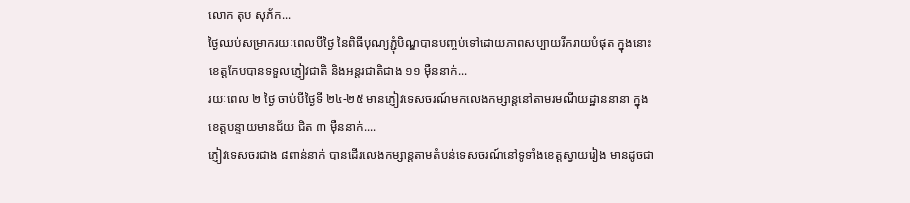លោក តុប សុភ័ក...
ថ្ងៃឈប់សម្រាករយៈពេលបីថ្ងៃ នៃពិធីបុណ្យភ្ជុំបិណ្ឌបានបញ្ចប់ទៅដោយភាពសប្បាយរីករាយបំផុត ក្នុងនោះខេត្តកែបបានទទួលភ្ញៀវជាតិ និងអន្តរជាតិជាង ១១ ម៉ឺននាក់...
រយៈពេល ២ ថ្ងៃ ចាប់បីថ្ងៃទី ២៤-២៥ មានភ្ញៀវទេសចរណ៍មកលេងកម្សាន្តនៅតាមរមណីយដ្ឋាននានា ក្នុងខេត្តបន្ទាយមានជ័យ ជិត ៣ ម៉ឺននាក់....
ភ្ញៀវទេសចរជាង ៨ពាន់នាក់ បានដើរលេងកម្សាន្តតាមតំបន់ទេសចរណ៍នៅទូទាំងខេត្តស្វាយរៀង មានដូចជា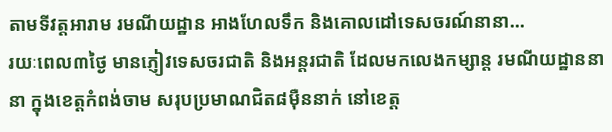តាមទីវត្តអារាម រមណីយដ្ឋាន អាងហែលទឹក និងគោលដៅទេសចរណ៍នានា...
រយៈពេល៣ថ្ងៃ មានភ្ញៀវទេសចរជាតិ និងអន្តរជាតិ ដែលមកលេងកម្សាន្ត រមណីយដ្ឋាននានា ក្នុងខេត្តកំពង់ចាម សរុបប្រមាណជិត៨ម៉ឺននាក់ នៅខេត្ត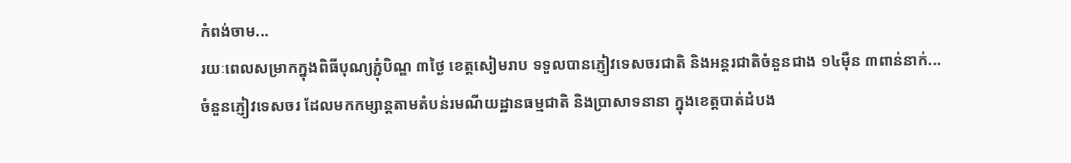កំពង់ចាម...
រយៈពេលសម្រាកក្នុងពិធីបុណ្យភ្ជុំបិណ្ឌ ៣ថ្ងៃ ខេត្តសៀមរាប ទទួលបានភ្ញៀវទេសចរជាតិ និងអន្តរជាតិចំនួនជាង ១៤ម៉ឺន ៣ពាន់នាក់...
ចំនួនភ្ញៀវទេសចរ ដែលមកកម្សាន្តតាមតំបន់រមណីយដ្ឋានធម្មជាតិ និងប្រាសាទនានា ក្នុងខេត្តបាត់ដំបង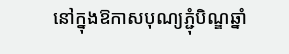នៅក្នុងឱកាសបុណ្យភ្ជុំបិណ្ឌឆ្នាំ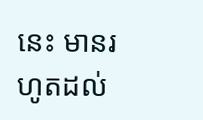នេះ មានរហូតដល់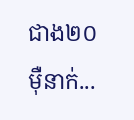ជាង២០ម៉ឺនាក់...